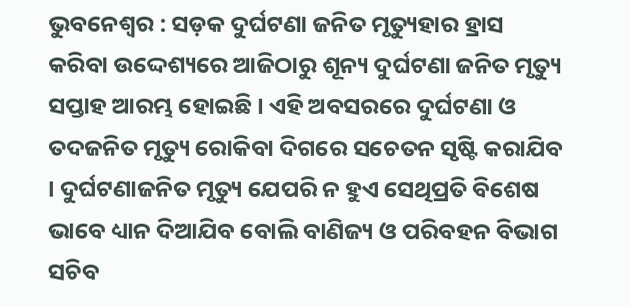ଭୁବନେଶ୍ୱର : ସଡ଼କ ଦୁର୍ଘଟଣା ଜନିତ ମୃତ୍ୟୁହାର ହ୍ରାସ କରିବା ଉଦ୍ଦେଶ୍ୟରେ ଆଜିଠାରୁ ଶୂନ୍ୟ ଦୁର୍ଘଟଣା ଜନିତ ମୃତ୍ୟୁ ସପ୍ତାହ ଆରମ୍ଭ ହୋଇଛି । ଏହି ଅବସରରେ ଦୁର୍ଘଟଣା ଓ ତଦଜନିତ ମୃତ୍ୟୁ ରୋକିବା ଦିଗରେ ସଚେତନ ସୃଷ୍ଟି କରାଯିବ । ଦୁର୍ଘଟଣାଜନିତ ମୃତ୍ୟୁ ଯେପରି ନ ହୁଏ ସେଥିପ୍ରତି ବିଶେଷ ଭାବେ ଧ୍ୟାନ ଦିଆଯିବ ବୋଲି ବାଣିଜ୍ୟ ଓ ପରିବହନ ବିଭାଗ ସଚିବ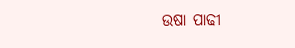ଉଷା ପାଢୀ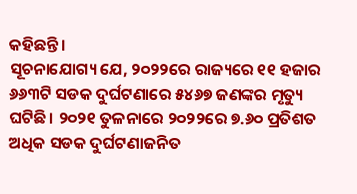କହିଛନ୍ତି।
ସୂଚନାଯୋଗ୍ୟ ଯେ, ୨୦୨୨ରେ ରାଜ୍ୟରେ ୧୧ ହଜାର ୬୬୩ଟି ସଡକ ଦୁର୍ଘଟଣାରେ ୫୪୬୭ ଜଣଙ୍କର ମୃତ୍ୟୁ ଘଟିଛି। ୨୦୨୧ ତୁଳନାରେ ୨୦୨୨ରେ ୭.୬୦ ପ୍ରତିଶତ ଅଧିକ ସଡକ ଦୁର୍ଘଟଣାଜନିତ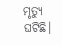ମୃତ୍ୟୁ ଘଟିଛି।